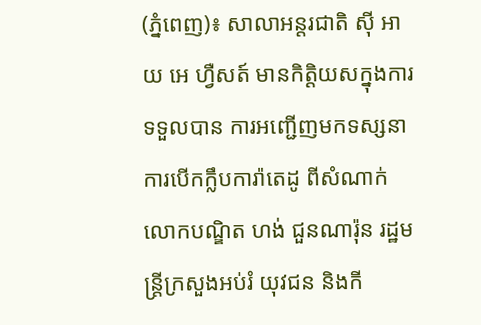(ភ្នំពេញ)៖ សាលាអន្តរជាតិ ស៊ី អាយ អេ ហ្វឺសត៍ មានកិត្តិយសក្នុងការទទួលបាន ការអញ្ជើញមកទស្សនាការបើកក្លឹបការ៉ាតេដូ ពីសំណាក់លោកបណ្ឌិត ហង់ ជួនណារ៉ុន រដ្ឋមន្រ្តីក្រសួងអប់រំ យុវជន និងកី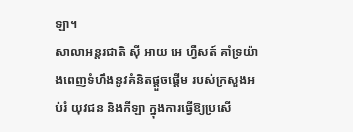ឡា។
សាលាអន្តរជាតិ ស៊ី អាយ អេ ហ្វឺសត៍ គាំទ្រយ៉ាងពេញទំហឹងនូវគំនិតផ្តួចផ្តើម របស់ក្រសួងអប់រំ យុវជន និងកីឡា ក្នុងការធ្វើឱ្យប្រសើ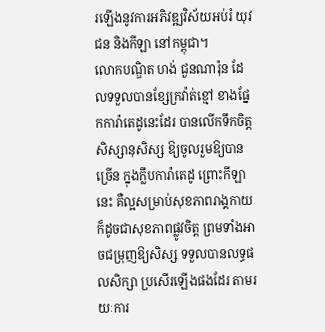រឡើងនូវការអភិវឌ្ឍវិស័យអប់រំ យុវជន និងកីឡា នៅកម្ពុជា។
លោកបណ្ឌិត ហង់ ជួនណារ៉ុន ដែលទទួលបានខ្សែក្រវ៉ាត់ខ្មៅ ខាងផ្នែកការ៉ាតេដូនេះដែរ បានលើកទឹកចិត្តសិស្សានុសិស្ស ឱ្យចូលរួមឱ្យបានច្រើន ក្នុងក្លឹបការ៉ាតេដូ ព្រោះកីឡានេះ គឺល្អសម្រាប់សុខភាពរាង្គកាយ ក៏ដូចជាសុខភាពផ្លូវចិត្ត ព្រមទាំងអាចជម្រុញឱ្យសិស្ស ទទួលបានលទ្ធផលសិក្សា ប្រសើរឡើងផងដែរ តាមរយៈការ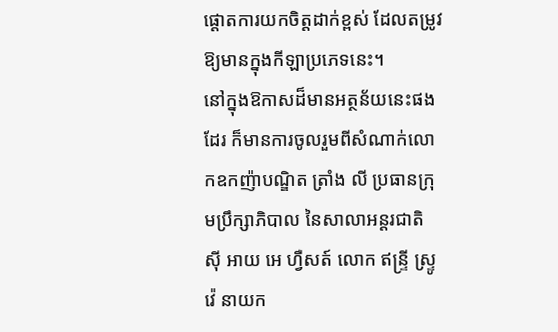ផ្តោតការយកចិត្តដាក់ខ្ពស់ ដែលតម្រូវឱ្យមានក្នុងកីឡាប្រភេទនេះ។
នៅក្នុងឱកាសដ៏មានអត្ថន័យនេះផងដែរ ក៏មានការចូលរួមពីសំណាក់លោកឧកញ៉ាបណ្ឌិត ត្រាំង លី ប្រធានក្រុមប្រឹក្សាភិបាល នៃសាលាអន្តរជាតិ ស៊ី អាយ អេ ហ្វឺសត៍ លោក ឥន្រ្ទី ស្រ្ទូវ៉េ នាយក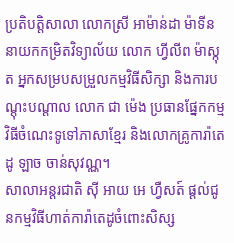ប្រតិបត្តិសាលា លោកស្រី អាម៉ាន់ដា ម៉ាទីន នាយកកម្រិតវិទ្យាល័យ លោក ហ្វីលីព ម៉ាស្កុត អ្នកសម្របសម្រួលកម្មវិធីសិក្សា និងការបណ្តុះបណ្តាល លោក ជា ម៉េង ប្រធានផ្នែកកម្មវិធីចំណេះទូទៅភាសាខ្មែរ និងលោកគ្រូការ៉ាតេដូ ឡាច ចាន់សុវណ្ណ។
សាលាអន្តរជាតិ ស៊ី អាយ អេ ហ្វឺសត៍ ផ្តល់ជូនកម្មវិធីហាត់ការ៉ាតេដូចំពោះសិស្ស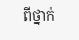ពីថ្នាក់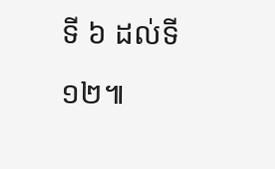ទី ៦ ដល់ទី ១២៕